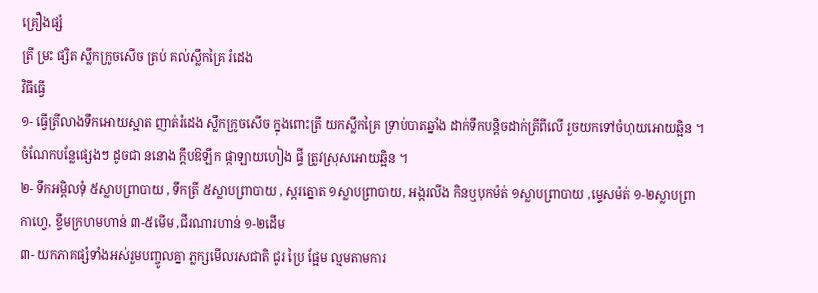គ្រឿងផ្សំ
ត្រី ម្រះ ផ្សិត ស្លឹកក្រូចសើច ត្រប់ គល់ស្លឹកគ្រៃ រំដេង
វិធីធ្វើ
១- ធ្វើត្រីលាងទឹកអោយស្អាត ញាត់រំដេង ស្លឹកក្រូចសើច ក្នុងពោះត្រី យកស្លឹកគ្រៃ ទ្រាប់បាតឆ្នាំង ដាក់ទឹកបន្តិចដាក់ត្រីពីលើ រួចយកទៅចំហុយអោយឆ្អិន ។ចំណែកបន្លែផ្សេងៗ ដូចជា ននោង ក្តឹបឱឡឹក ផ្កាឡាយហៀង ផ្ទី ត្រូវស្រុសអោយឆ្អិន ។
២- ទឹកអម្ពិលទុំ ៥ស្លាបព្រាបាយ , ទឹកត្រី ៥ស្លាបព្រាបាយ , ស្ករត្នោត ១ស្លាបព្រាបាយ, អង្ករលីង កិនឬបុកម៉ត់ ១ស្លាបព្រាបាយ ,ម្ទេសម៉ត់ ១-២ស្លាបព្រាកាហ្វេ, ខ្ទឹមក្រហមហាន់ ៣-៥មើម ,ជីរណារហាន់ ១-២ដើម
៣- យកភាគផ្សំទាំងអស់រួមបញ្ចូលគ្នា ភ្លក្សមើលរសជាតិ ជូរ ប្រៃ ផ្អែម ល្មមតាមការ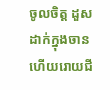ចូលចិត្ត ដួសដាក់ក្នុងចាន ហើយរោយជី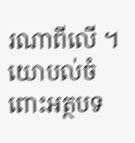រណាពីលើ ។
យោបល់ចំពោះអត្ថបទ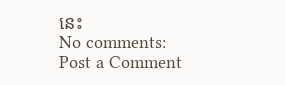នេះ
No comments:
Post a Comment